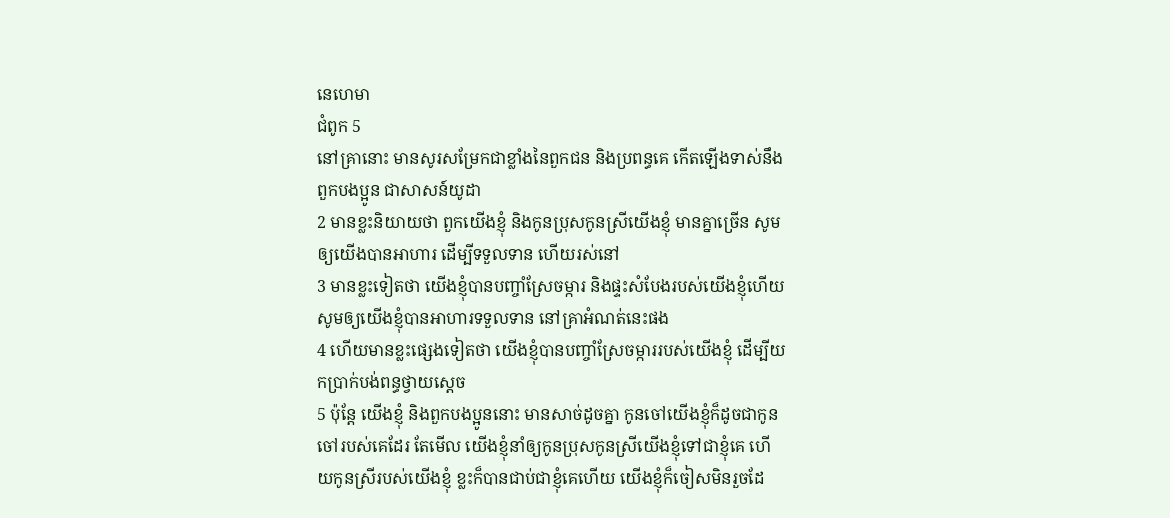នេហេមា
ជំពូក 5
នៅគ្រានោះ មានសូរសម្រែកជាខ្លាំងនៃពួកជន និងប្រពន្ធគេ កើតឡើងទាស់នឹងពួកបងប្អូន ជាសាសន៍យូដា
2 មានខ្លះនិយាយថា ពួកយើងខ្ញុំ និងកូនប្រុសកូនស្រីយើងខ្ញុំ មានគ្នាច្រើន សូមឲ្យយើងបានអាហារ ដើម្បីទទួលទាន ហើយរស់នៅ
3 មានខ្លះទៀតថា យើងខ្ញុំបានបញ្ចាំស្រែចម្ការ និងផ្ទះសំបែងរបស់យើងខ្ញុំហើយ សូមឲ្យយើងខ្ញុំបានអាហារទទួលទាន នៅគ្រាអំណត់នេះផង
4 ហើយមានខ្លះផ្សេងទៀតថា យើងខ្ញុំបានបញ្ចាំស្រែចម្ការរបស់យើងខ្ញុំ ដើម្បីយកប្រាក់បង់ពន្ធថ្វាយស្តេច
5 ប៉ុន្តែ យើងខ្ញុំ និងពួកបងប្អូននោះ មានសាច់ដូចគ្នា កូនចៅយើងខ្ញុំក៏ដូចជាកូនចៅរបស់គេដែរ តែមើល យើងខ្ញុំនាំឲ្យកូនប្រុសកូនស្រីយើងខ្ញុំទៅជាខ្ញុំគេ ហើយកូនស្រីរបស់យើងខ្ញុំ ខ្លះក៏បានជាប់ជាខ្ញុំគេហើយ យើងខ្ញុំក៏ចៀសមិនរួចដែ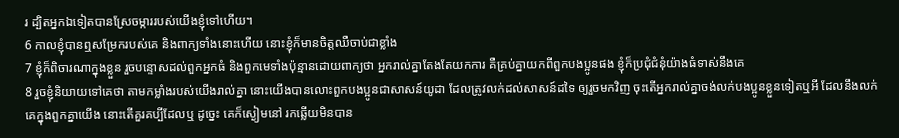រ ដ្បិតអ្នកឯទៀតបានស្រែចម្ការរបស់យើងខ្ញុំទៅហើយ។
6 កាលខ្ញុំបានឮសម្រែករបស់គេ និងពាក្យទាំងនោះហើយ នោះខ្ញុំក៏មានចិត្តឈឺចាប់ជាខ្លាំង
7 ខ្ញុំក៏ពិចារណាក្នុងខ្លួន រួចបន្ទោសដល់ពួកអ្នកធំ និងពួកមេទាំងប៉ុន្មានដោយពាក្យថា អ្នករាល់គ្នាតែងតែយកការ គឺគ្រប់គ្នាយកពីពួកបងប្អូនផង ខ្ញុំក៏ប្រជុំជំនុំយ៉ាងធំទាស់នឹងគេ
8 រួចខ្ញុំនិយាយទៅគេថា តាមកម្លាំងរបស់យើងរាល់គ្នា នោះយើងបានលោះពួកបងប្អូនជាសាសន៍យូដា ដែលត្រូវលក់ដល់សាសន៍ដទៃ ឲ្យរួចមកវិញ ចុះតើអ្នករាល់គ្នាចង់លក់បងប្អូនខ្លួនទៀតឬអី ដែលនឹងលក់គេក្នុងពួកគ្នាយើង នោះតើគួរគប្បីដែលឬ ដូច្នេះ គេក៏ស្ងៀមនៅ រកឆ្លើយមិនបាន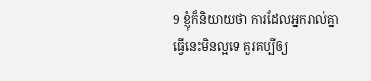9 ខ្ញុំក៏និយាយថា ការដែលអ្នករាល់គ្នាធ្វើនេះមិនល្អទេ គួរគប្បីឲ្យ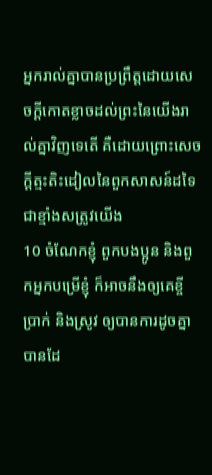អ្នករាល់គ្នាបានប្រព្រឹត្តដោយសេចក្ដីកោតខ្លាចដល់ព្រះនៃយើងរាល់គ្នាវិញទេតើ គឺដោយព្រោះសេចក្ដីត្មះតិះដៀលនៃពួកសាសន៍ដទៃ ជាខ្មាំងសត្រូវយើង
10 ចំណែកខ្ញុំ ពួកបងប្អូន និងពួកអ្នកបម្រើខ្ញុំ ក៏អាចនឹងឲ្យគេខ្ចីប្រាក់ និងស្រូវ ឲ្យបានការដូចគ្នាបានដែ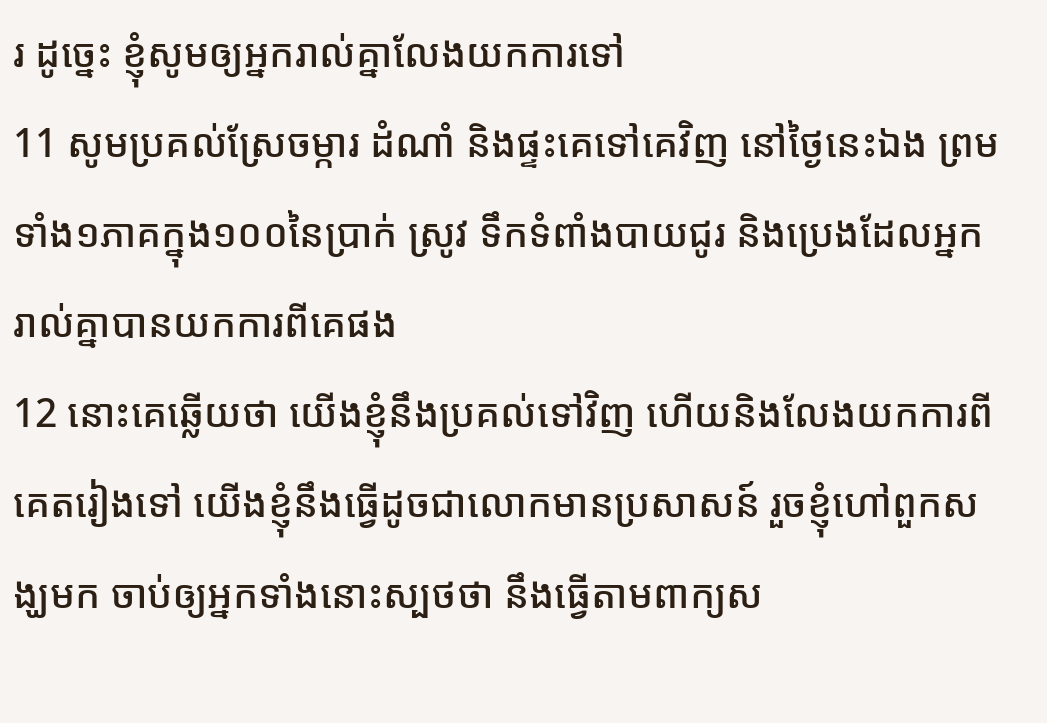រ ដូច្នេះ ខ្ញុំសូមឲ្យអ្នករាល់គ្នាលែងយកការទៅ
11 សូមប្រគល់ស្រែចម្ការ ដំណាំ និងផ្ទះគេទៅគេវិញ នៅថ្ងៃនេះឯង ព្រមទាំង១ភាគក្នុង១០០នៃប្រាក់ ស្រូវ ទឹកទំពាំងបាយជូរ និងប្រេងដែលអ្នករាល់គ្នាបានយកការពីគេផង
12 នោះគេឆ្លើយថា យើងខ្ញុំនឹងប្រគល់ទៅវិញ ហើយនិងលែងយកការពីគេតរៀងទៅ យើងខ្ញុំនឹងធ្វើដូចជាលោកមានប្រសាសន៍ រួចខ្ញុំហៅពួកសង្ឃមក ចាប់ឲ្យអ្នកទាំងនោះស្បថថា នឹងធ្វើតាមពាក្យស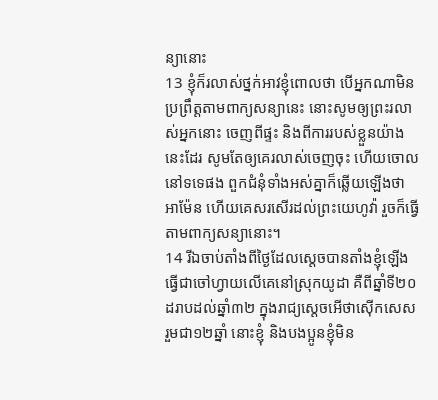ន្យានោះ
13 ខ្ញុំក៏រលាស់ថ្នក់អាវខ្ញុំពោលថា បើអ្នកណាមិនប្រព្រឹត្តតាមពាក្យសន្យានេះ នោះសូមឲ្យព្រះរលាស់អ្នកនោះ ចេញពីផ្ទះ និងពីការរបស់ខ្លួនយ៉ាងនេះដែរ សូមតែឲ្យគេរលាស់ចេញចុះ ហើយចោលនៅទទេផង ពួកជំនុំទាំងអស់គ្នាក៏ឆ្លើយឡើងថា អាម៉ែន ហើយគេសរសើរដល់ព្រះយេហូវ៉ា រួចក៏ធ្វើតាមពាក្យសន្យានោះ។
14 រីឯចាប់តាំងពីថ្ងៃដែលស្តេចបានតាំងខ្ញុំឡើងធ្វើជាចៅហ្វាយលើគេនៅស្រុកយូដា គឺពីឆ្នាំទី២០ដរាបដល់ឆ្នាំ៣២ ក្នុងរាជ្យស្តេចអើថាស៊ើកសេស រួមជា១២ឆ្នាំ នោះខ្ញុំ និងបងប្អូនខ្ញុំមិន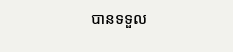បានទទួល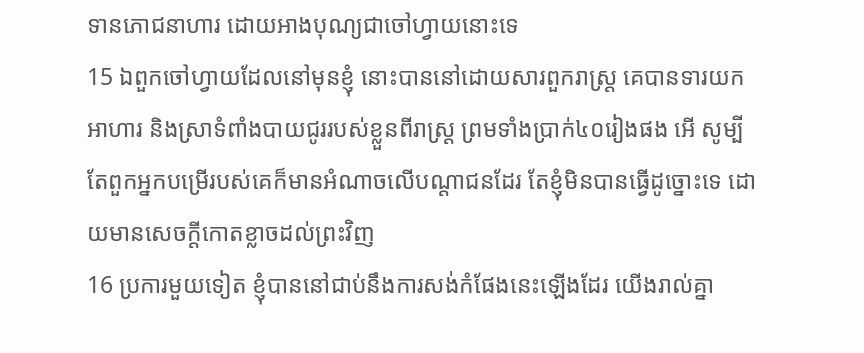ទានភោជនាហារ ដោយអាងបុណ្យជាចៅហ្វាយនោះទេ
15 ឯពួកចៅហ្វាយដែលនៅមុនខ្ញុំ នោះបាននៅដោយសារពួករាស្ត្រ គេបានទារយកអាហារ និងស្រាទំពាំងបាយជូររបស់ខ្លួនពីរាស្ត្រ ព្រមទាំងប្រាក់៤០រៀងផង អើ សូម្បីតែពួកអ្នកបម្រើរបស់គេក៏មានអំណាចលើបណ្តាជនដែរ តែខ្ញុំមិនបានធ្វើដូច្នោះទេ ដោយមានសេចក្ដីកោតខ្លាចដល់ព្រះវិញ
16 ប្រការមួយទៀត ខ្ញុំបាននៅជាប់នឹងការសង់កំផែងនេះឡើងដែរ យើងរាល់គ្នា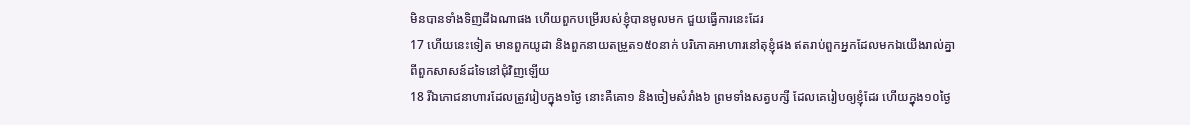មិនបានទាំងទិញដីឯណាផង ហើយពួកបម្រើរបស់ខ្ញុំបានមូលមក ជួយធ្វើការនេះដែរ
17 ហើយនេះទៀត មានពួកយូដា និងពួកនាយតម្រួត១៥០នាក់ បរិភោគអាហារនៅតុខ្ញុំផង ឥតរាប់ពួកអ្នកដែលមកឯយើងរាល់គ្នា ពីពួកសាសន៍ដទៃនៅជុំវិញឡើយ
18 រីឯភោជនាហារដែលត្រូវរៀបក្នុង១ថ្ងៃ នោះគឺគោ១ និងចៀមសំរាំង៦ ព្រមទាំងសត្វបក្សី ដែលគេរៀបឲ្យខ្ញុំដែរ ហើយក្នុង១០ថ្ងៃ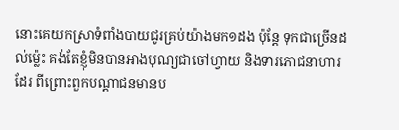នោះគេយកស្រាទំពាំងបាយជូរគ្រប់យ៉ាងមក១ដង ប៉ុន្តែ ទុកជាច្រើនដល់ម៉្លេះ គង់តែខ្ញុំមិនបានអាងបុណ្យជាចៅហ្វាយ និងទារភោជនាហារដែរ ពីព្រោះពួកបណ្តាជនមានប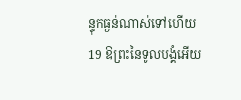ន្ទុកធ្ងន់ណាស់ទៅហើយ
19 ឱព្រះនៃទូលបង្គំអើយ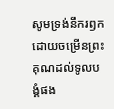សូមទ្រង់នឹករឭក ដោយចម្រើនព្រះគុណដល់ទូលបង្គំផង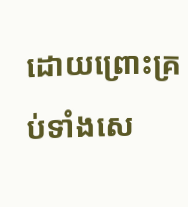ដោយព្រោះគ្រប់ទាំងសេ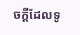ចក្ដីដែលទូ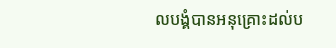លបង្គំបានអនុគ្រោះដល់ប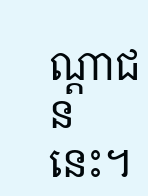ណ្តាជននេះ។